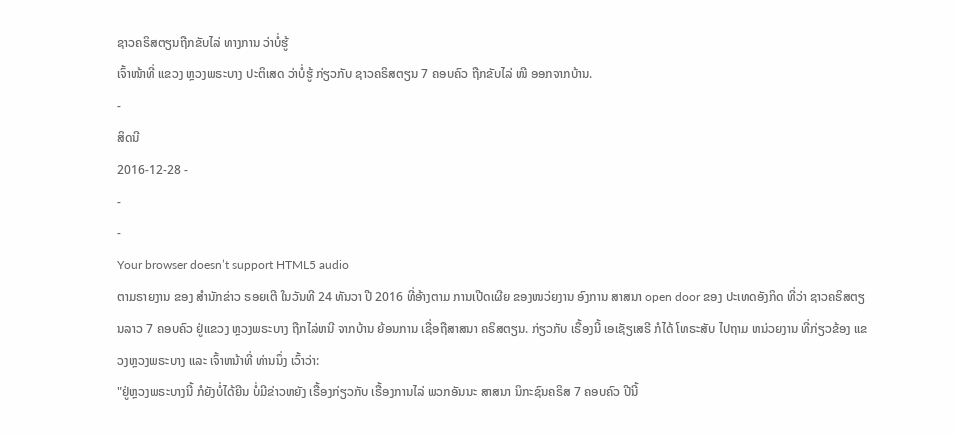ຊາວຄຣິສຕຽນຖືກຂັບໄລ່ ທາງການ ວ່າບໍ່ຮູ້
ເຈົ້າໜ້າທີ່ ແຂວງ ຫຼວງພຣະບາງ ປະຕິເສດ ວ່າບໍ່ຮູ້ ກ່ຽວກັບ ຊາວຄຣິສຕຽນ 7 ຄອບຄົວ ຖືກຂັບໄລ່ ໜີ ອອກຈາກບ້ານ.
-
ສິດນີ
2016-12-28 -
-
-
Your browser doesn’t support HTML5 audio
ຕາມຣາຍງານ ຂອງ ສຳນັກຂ່າວ ຣອຍເຕີ ໃນວັນທີ 24 ທັນວາ ປີ 2016 ທີ່ອ້າງຕາມ ການເປີດເຜີຍ ຂອງໜວ່ຍງານ ອົງການ ສາສນາ open door ຂອງ ປະເທດອັງກິດ ທີ່ວ່າ ຊາວຄຣິສຕຽນລາວ 7 ຄອບຄົວ ຢູ່ແຂວງ ຫຼວງພຣະບາງ ຖືກໄລ່ຫນີ ຈາກບ້ານ ຍ້ອນການ ເຊື່ອຖືສາສນາ ຄຣິສຕຽນ. ກ່ຽວກັບ ເຣື້ອງນີ້ ເອເຊັຽເສຣີ ກໍໄດ້ ໂທຣະສັບ ໄປຖາມ ຫນ່ວຍງານ ທີ່ກ່ຽວຂ້ອງ ແຂວງຫຼວງພຣະບາງ ແລະ ເຈົ້າຫນ້າທີ່ ທ່ານນຶ່ງ ເວົ້າວ່າ:
"ຢູ່ຫຼວງພຣະບາງນີ້ ກໍຍັງບໍ່ໄດ້ຍີນ ບໍ່ມີຂ່າວຫຍັງ ເຣື້ອງກ່ຽວກັບ ເຣື້ອງການໄລ່ ພວກອັນນະ ສາສນາ ນິກະຊົນຄຣິສ 7 ຄອບຄົວ ປີນີ້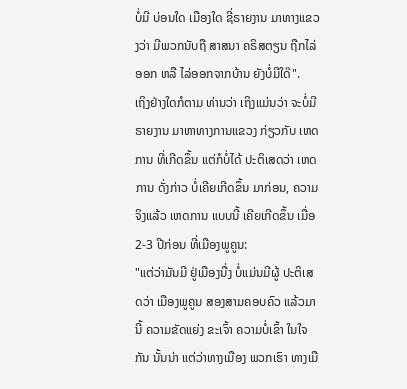ບໍ່ມີ ບ່ອນໃດ ເມືອງໃດ ຊີ່ຣາຍງານ ມາທາງແຂວງວ່າ ມີພວກນັບຖື ສາສນາ ຄຣິສຕຽນ ຖືກໄລ່ອອກ ຫລື ໄລ່ອອກຈາກບ້ານ ຍັງບໍ່ມີໃດ໊".
ເຖິງຢ່າງໃດກໍຕາມ ທ່ານວ່າ ເຖິງແມ່ນວ່າ ຈະບໍ່ມີຣາຍງານ ມາຫາທາງການແຂວງ ກ່ຽວກັບ ເຫດການ ທີ່ເກີດຂຶ້ນ ແຕ່ກໍບໍ່ໄດ້ ປະຕິເສດວ່າ ເຫດການ ດັ່ງກ່າວ ບໍ່ເຄີຍເກີດຂຶ້ນ ມາກ່ອນ, ຄວາມຈິງແລ້ວ ເຫດການ ແບບນີ້ ເຄີຍເກີດຂຶ້ນ ເມື່ອ 2-3 ປີກ່ອນ ທີ່ເມືອງພູຄູນ:
"ແຕ່ວ່າມັນມີ ຢູ່ເມືອງນື່ງ ບໍ່ແມ່ນມີຜູ້ ປະຕິເສດວ່າ ເມືອງພູຄູນ ສອງສາມຄອບຄົວ ແລ້ວມານີ້ ຄວາມຂັດແຍ່ງ ຂະເຈົ້າ ຄວາມບໍ່ເຂົ້າ ໃນໃຈກັນ ນັ້ນນ່າ ແຕ່ວ່າທາງເມືອງ ພວກເຮົາ ທາງເມື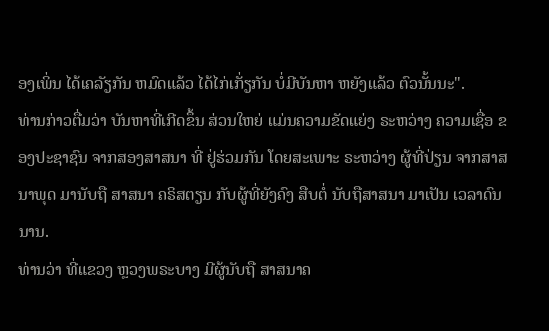ອງເພິ່ນ ໄດ້ເຄລັຽກັນ ຫມົດແລ້ວ ໄດ້ໄກ່ເກັ່ຽກັນ ບໍ່ມີບັນຫາ ຫຍັງແລ້ວ ຕົວນັ້ນນະ".
ທ່ານກ່າວຕື່ມວ່າ ບັນຫາທີ່ເກີດຂຶ້ນ ສ່ວນໃຫຍ່ ແມ່ນຄວາມຂັດແຍ່ງ ຣະຫວ່າງ ຄວາມເຊື່ອ ຂອງປະຊາຊົນ ຈາກສອງສາສນາ ທີ່ ຢູ່ຮ່ວມກັນ ໂດຍສະເພາະ ຣະຫວ່າງ ຜູ້ທີ່ປ່ຽນ ຈາກສາສນາພຸດ ມານັບຖື ສາສນາ ຄຣິສຕຽນ ກັບຜູ້ທີ່ຍັງຄົງ ສືບຕໍ່ ນັບຖືສາສນາ ມາເປັນ ເວລາດົນນານ.
ທ່ານວ່າ ທີ່ແຂວງ ຫຼວງພຣະບາງ ມີຜູ້ນັບຖື ສາສນາຄ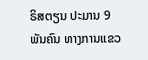ຣິສຕຽນ ປະມານ 9 ພັນຄົນ ທາງການແຂວ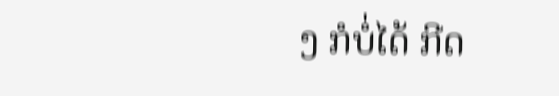ງ ກໍບໍ່ໄດ້ ກີດ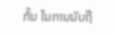ກັ້ນ ໃນການນັບຖື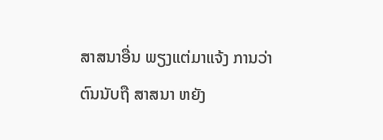ສາສນາອື່ນ ພຽງແຕ່ມາແຈ້ງ ການວ່າ ຕົນນັບຖື ສາສນາ ຫຍັງ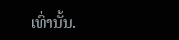ເທົ່ານັ້ນ.